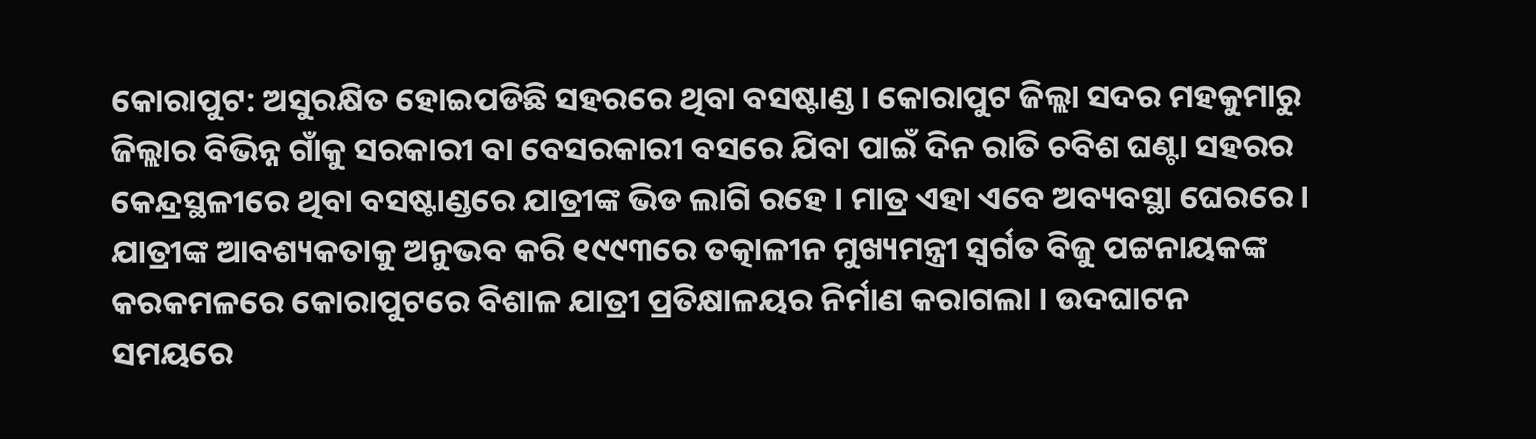କୋରାପୁଟ: ଅସୁରକ୍ଷିତ ହୋଇପଡିଛି ସହରରେ ଥିବା ବସଷ୍ଟାଣ୍ଡ । କୋରାପୁଟ ଜିଲ୍ଲା ସଦର ମହକୁମାରୁ ଜିଲ୍ଲାର ବିଭିନ୍ନ ଗାଁକୁ ସରକାରୀ ବା ବେସରକାରୀ ବସରେ ଯିବା ପାଇଁ ଦିନ ରାତି ଚବିଶ ଘଣ୍ଟା ସହରର କେନ୍ଦ୍ରସ୍ଥଳୀରେ ଥିବା ବସଷ୍ଟାଣ୍ଡରେ ଯାତ୍ରୀଙ୍କ ଭିଡ ଲାଗି ରହେ । ମାତ୍ର ଏହା ଏବେ ଅବ୍ୟବସ୍ଥା ଘେରରେ ।
ଯାତ୍ରୀଙ୍କ ଆବଶ୍ୟକତାକୁ ଅନୁଭବ କରି ୧୯୯୩ରେ ତତ୍କାଳୀନ ମୁଖ୍ୟମନ୍ତ୍ରୀ ସ୍ବର୍ଗତ ବିଜୁ ପଟ୍ଟନାୟକଙ୍କ କରକମଳରେ କୋରାପୁଟରେ ବିଶାଳ ଯାତ୍ରୀ ପ୍ରତିକ୍ଷାଳୟର ନିର୍ମାଣ କରାଗଲା । ଉଦଘାଟନ ସମୟରେ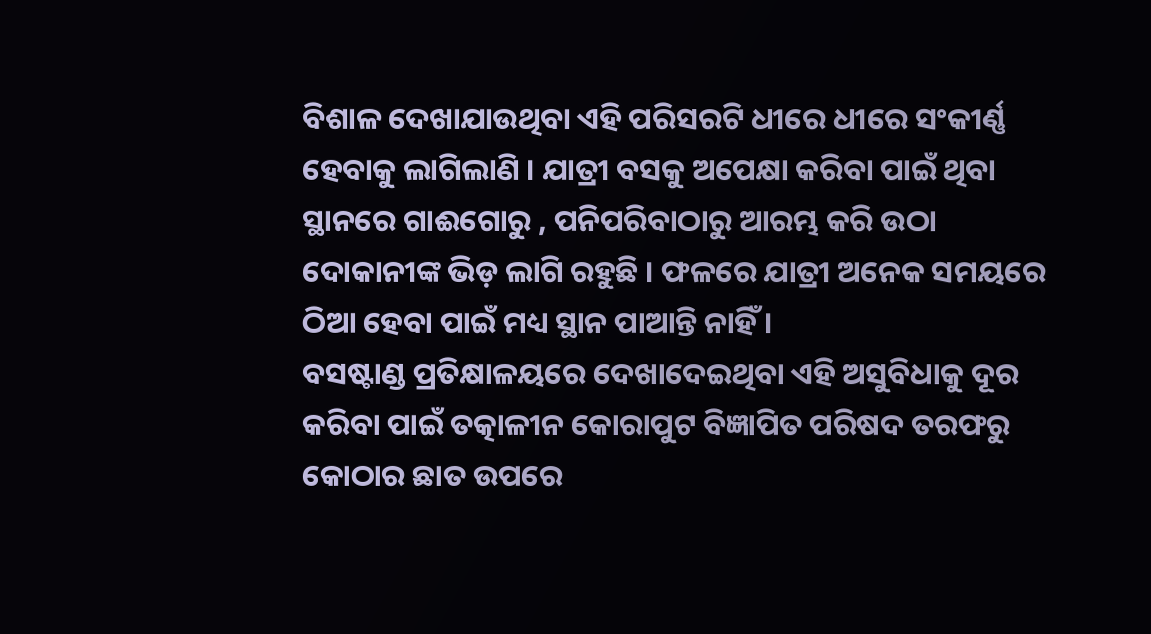ବିଶାଳ ଦେଖାଯାଉଥିବା ଏହି ପରିସରଟି ଧୀରେ ଧୀରେ ସଂକୀର୍ଣ୍ଣ ହେବାକୁ ଲାଗିଲାଣି । ଯାତ୍ରୀ ବସକୁ ଅପେକ୍ଷା କରିବା ପାଇଁ ଥିବା ସ୍ଥାନରେ ଗାଈଗୋରୁ , ପନିପରିବାଠାରୁ ଆରମ୍ଭ କରି ଉଠା ଦୋକାନୀଙ୍କ ଭିଡ଼ ଲାଗି ରହୁଛି । ଫଳରେ ଯାତ୍ରୀ ଅନେକ ସମୟରେ ଠିଆ ହେବା ପାଇଁ ମଧ୍ୟ ସ୍ଥାନ ପାଆନ୍ତି ନାହିଁ ।
ବସଷ୍ଟାଣ୍ଡ ପ୍ରତିକ୍ଷାଳୟରେ ଦେଖାଦେଇଥିବା ଏହି ଅସୁବିଧାକୁ ଦୂର କରିବା ପାଇଁ ତତ୍କାଳୀନ କୋରାପୁଟ ବିଜ୍ଞାପିତ ପରିଷଦ ତରଫରୁ କୋଠାର ଛାତ ଉପରେ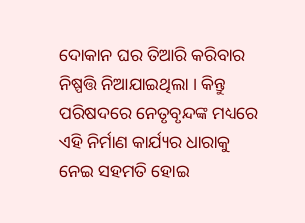ଦୋକାନ ଘର ତିଆରି କରିବାର ନିଷ୍ପତ୍ତି ନିଆଯାଇଥିଲା । କିନ୍ତୁ ପରିଷଦରେ ନେତୃବୃନ୍ଦଙ୍କ ମଧ୍ୟରେ ଏହି ନିର୍ମାଣ କାର୍ଯ୍ୟର ଧାରାକୁ ନେଇ ସହମତି ହୋଇ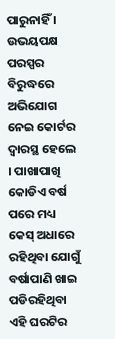ପାରୁନାହିଁ । ଉଭୟପକ୍ଷ ପରସ୍ପର ବିରୁଦ୍ଧରେ ଅଭିଯୋଗ ନେଇ କୋର୍ଟର ଦ୍ବାରସ୍ଥ ହେଲେ । ପାଖାପାଖି କୋଡିଏ ବର୍ଷ ପରେ ମଧ୍ୟ କେସ୍ ଅଧାରେ ରହିଥିବା ଯୋଗୁଁ ବର୍ଷାପାଣି ଖାଇ ପଡିରହିଥିବା ଏହି ଘରଟିର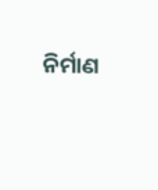ନିର୍ମାଣ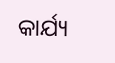କାର୍ଯ୍ୟ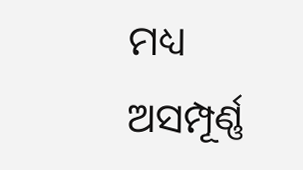ମଧ୍ୟ ଅସମ୍ପୂର୍ଣ୍ଣ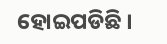ହୋଇପଡିଛି ।